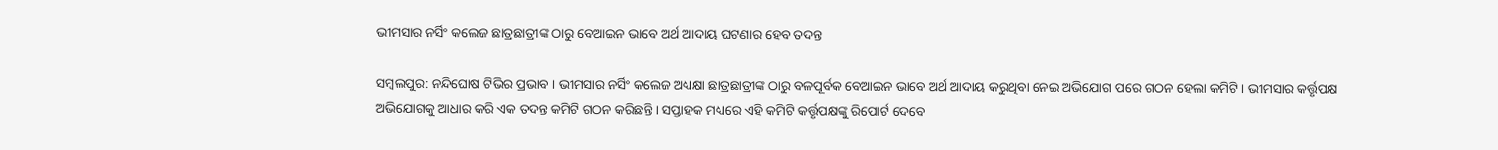ଭୀମସାର ନର୍ସିଂ କଲେଜ ଛାତ୍ରଛାତ୍ରୀଙ୍କ ଠାରୁ ବେଆଇନ ଭାବେ ଅର୍ଥ ଆଦାୟ ଘଟଣାର ହେବ ତଦନ୍ତ

ସମ୍ବଲପୁର: ନନ୍ଦିଘୋଷ ଟିଭିର ପ୍ରଭାବ । ଭୀମସାର ନର୍ସିଂ କଲେଜ ଅଧ୍ୟକ୍ଷା ଛାତ୍ରଛାତ୍ରୀଙ୍କ ଠାରୁ ବଳପୂର୍ବକ ବେଆଇନ ଭାବେ ଅର୍ଥ ଆଦାୟ କରୁଥିବା ନେଇ ଅଭିଯୋଗ ପରେ ଗଠନ ହେଲା କମିଟି । ଭୀମସାର କର୍ତ୍ତୃପକ୍ଷ ଅଭିଯୋଗକୁ ଆଧାର କରି ଏକ ତଦନ୍ତ କମିଟି ଗଠନ କରିଛନ୍ତି । ସପ୍ତାହକ ମଧ୍ୟରେ ଏହି କମିଟି କର୍ତ୍ତୃପକ୍ଷଙ୍କୁ ରିପୋର୍ଟ ଦେବେ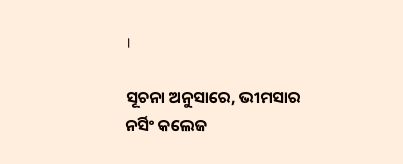।

ସୂଚନା ଅନୁସାରେ, ଭୀମସାର ନର୍ସିଂ କଲେଜ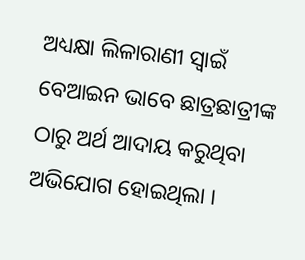ଅଧ୍ୟକ୍ଷା ଲିଳାରାଣୀ ସ୍ୱାଇଁ ବେଆଇନ ଭାବେ ଛାତ୍ରଛାତ୍ରୀଙ୍କ ଠାରୁ ଅର୍ଥ ଆଦାୟ କରୁଥିବା ଅଭିଯୋଗ ହୋଇଥିଲା ।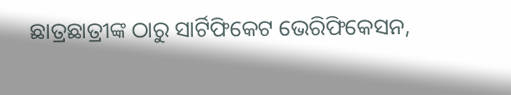ଛାତ୍ରଛାତ୍ରୀଙ୍କ ଠାରୁ ସାର୍ଟିଫିକେଟ ଭେରିଫିକେସନ,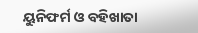ୟୁନିଫର୍ମ ଓ ବହିଖାତା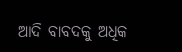ଆଦି ବାବଦକୁ ଅଧିକ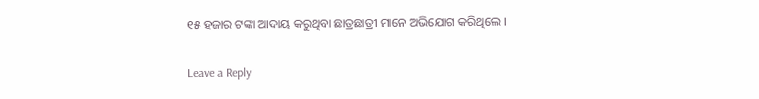୧୫ ହଜାର ଟଙ୍କା ଆଦାୟ କରୁଥିବା ଛାତ୍ରଛାତ୍ରୀ ମାନେ ଅଭିଯୋଗ କରିଥିଲେ ।

Leave a Reply